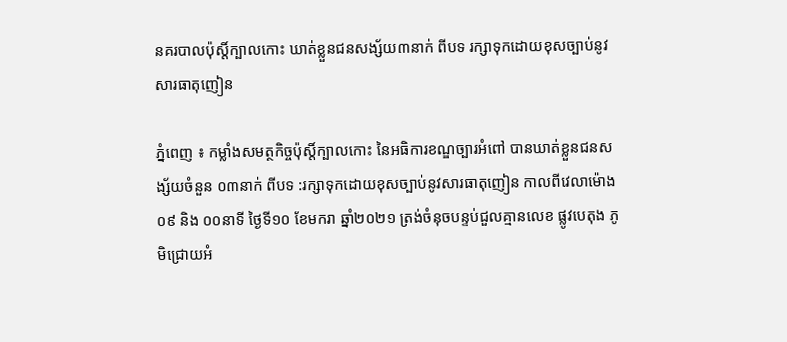នគរបាលប៉ុស្ដិ៍ក្បាលកោះ ឃាត់ខ្លួនជនសង្ស័យ៣នាក់ ពីបទ រក្សាទុកដោយខុសច្បាប់នូវសារធាតុញៀន

ភ្នំពេញ ៖ កម្លាំងសមត្ថកិច្ចប៉ុស្តិ៍ក្បាលកោះ នៃអធិការខណ្ឌច្បារអំពៅ បានឃាត់ខ្លួនជនសង្ស័យចំនួន ០៣នាក់ ពីបទ :រក្សាទុកដោយខុសច្បាប់នូវសារធាតុញៀន កាលពីវេលាម៉ោង ០៩ និង ០០នាទី ថ្ងៃទី១០ ខែមករា ឆ្នាំ២០២១ ត្រង់ចំនុចបន្ទប់ជួលគ្មានលេខ ផ្លូវបេតុង ភូមិជ្រោយអំ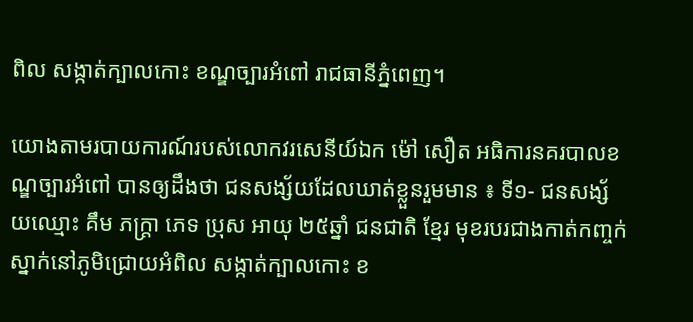ពិល សង្កាត់ក្បាលកោះ ខណ្ឌច្បារអំពៅ រាជធានីភ្នំពេញ។

យោងតាមរបាយការណ៍របស់លោកវរសេនីយ៍ឯក ម៉ៅ សឿត អធិការនគរបាលខណ្ឌច្បារអំពៅ បានឲ្យដឹងថា ជនសង្ស័យដែលឃាត់ខ្លួនរួមមាន ៖ ទី១- ជនសង្ស័យឈ្មោះ គឹម ភក្រ្តា ភេទ ប្រុស អាយុ ២៥ឆ្នាំ ជនជាតិ ខ្មែរ មុខរបរជាងកាត់កញ្ចក់ ស្នាក់នៅភូមិជ្រោយអំពិល សង្កាត់ក្បាលកោះ ខ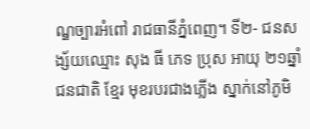ណ្ឌច្បារអំពៅ រាជធានីភ្នំពេញ។ ទី២- ជនសង្ស័យឈ្មោះ សុង ធី ភេទ ប្រុស អាយុ ២១ឆ្នាំ ជនជាតិ ខ្មែរ មុខរបរជាងភ្លើង ស្នាក់នៅភូមិ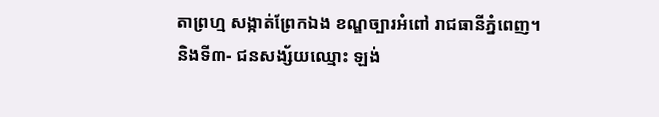តាព្រហ្ម សង្កាត់ព្រែកឯង ខណ្ឌច្បារអំពៅ រាជធានីភ្នំពេញ។ និងទី៣- ជនសង្ស័យឈ្មោះ ឡង់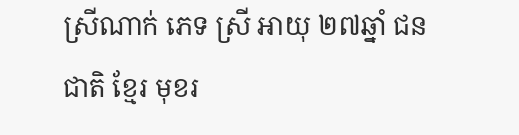ស្រីណាក់ ភេទ ស្រី អាយុ ២៧ឆ្នាំ ជនជាតិ ខ្មែរ មុខរ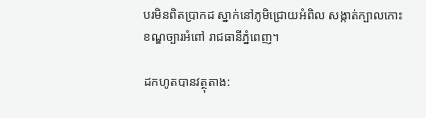បរមិនពិតប្រាកដ ស្នាក់នៅភូមិជ្រោយអំពិល សង្កាត់ក្បាលកោះ ខណ្ឌច្បារអំពៅ រាជធានីភ្នំពេញ។

ដកហូតបានវត្ថុតាង: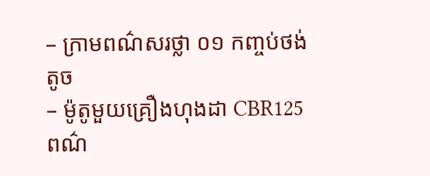– ក្រាមពណ៌សរថ្លា ០១ កញ្ចប់ថង់តូច
– ម៉ូតូមួយគ្រឿងហុងដា CBR125 ពណ៌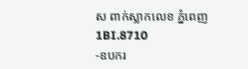ស ពាក់ស្លាកលេខ ភ្នំពេញ 1BI.8710
-ឧបករ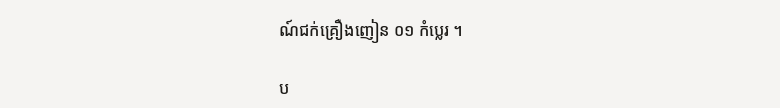ណ៍ជក់គ្រឿងញៀន ០១ កំប្លេរ ។

ប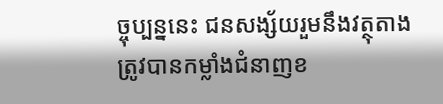ច្ចុប្បន្ននេះ ជនសង្ស័យរួមនឹងវត្ថុតាង ត្រូវបានកម្លាំងជំនាញខ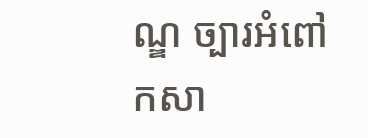ណ្ឌ ច្បារអំពៅ កសា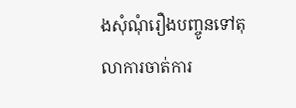ងសុំណុំរឿងបញ្ចូនទៅតុលាការចាត់ការ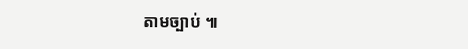តាមច្បាប់ ៕